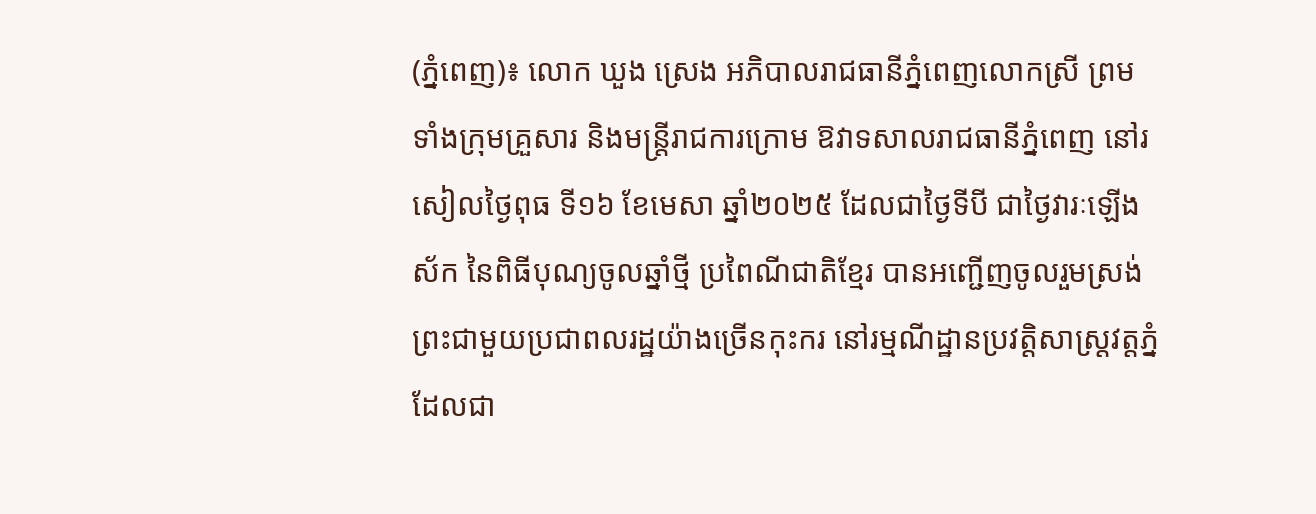(ភ្នំពេញ)៖ លោក ឃួង ស្រេង អភិបាលរាជធានីភ្នំពេញលោកស្រី ព្រមទាំងក្រុមគ្រួសារ និងមន្រ្តីរាជការក្រោម ឱវាទសាលរាជធានីភ្នំពេញ នៅរសៀលថ្ងៃពុធ ទី១៦ ខែមេសា ឆ្នាំ២០២៥ ដែលជាថ្ងៃទីបី ជាថ្ងៃវារៈឡើងស័ក នៃពិធីបុណ្យចូលឆ្នាំថ្មី ប្រពៃណីជាតិខ្មែរ បានអញ្ជើញចូលរួមស្រង់ព្រះជាមួយប្រជាពលរដ្ឋយ៉ាងច្រើនកុះករ នៅរម្មណីដ្ឋានប្រវត្តិសាស្រ្តវត្តភ្នំ ដែលជា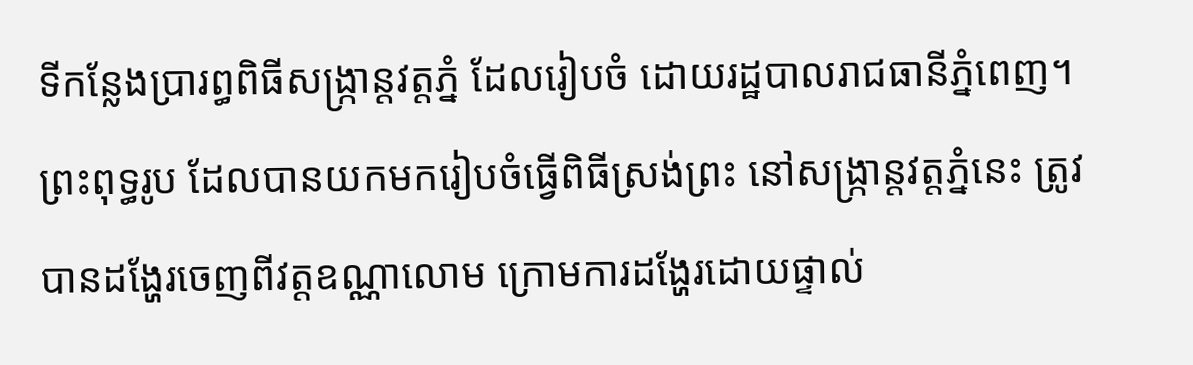ទីកន្លែងប្រារព្ធពិធីសង្ក្រាន្តវត្តភ្នំ ដែលរៀបចំ ដោយរដ្ឋបាលរាជធានីភ្នំពេញ។
ព្រះពុទ្ធរូប ដែលបានយកមករៀបចំធ្វើពិធីស្រង់ព្រះ នៅសង្រ្កាន្តវត្តភ្នំនេះ ត្រូវបានដង្ហែរចេញពីវត្តឧណ្ណាលោម ក្រោមការដង្ហែរដោយផ្ទាល់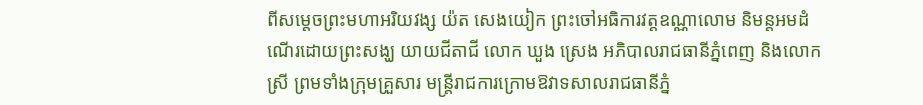ពីសម្តេចព្រះមហាអរិយវង្ស យ៉ត សេងយៀក ព្រះចៅអធិការវត្តឧណ្ណាលោម និមន្តអមដំណើរដោយព្រះសង្ឃ យាយជីតាជី លោក ឃួង ស្រេង អភិបាលរាជធានីភ្នំពេញ និងលោកស្រី ព្រមទាំងក្រុមគ្រួសារ មន្រ្តីរាជការក្រោមឱវាទសាលរាជធានីភ្នំ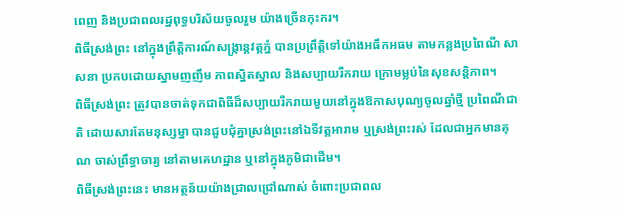ពេញ និងប្រជាពលរដ្ឋពុទ្ធបរិស័យចូលរួម យ៉ាងច្រើនកុះករ។
ពិធីស្រង់ព្រះ នៅក្នុងព្រឹត្តិការណ៍សង្រ្កាន្តវត្តភ្នំ បានប្រព្រឹត្តិទៅយ៉ាងអធឹកអធម តាមកន្លងប្រពៃណី សាសនា ប្រកបដោយស្នាមញញឹម ភាពស្និតស្នាល និងសប្បាយរីករាយ ក្រោមម្លប់នៃសុខសន្តិភាព។
ពិធីស្រង់ព្រះ ត្រូវបានចាត់ទុកជាពិធីដ៏សប្បាយរីករាយមួយនៅក្នុងឱកាសបុណ្យចូលឆ្នាំថ្មី ប្រពៃណីជាតិ ដោយសារតែមនុស្សម្នា បានជួបជុំគ្នាស្រង់ព្រះនៅឯទីវត្តអារាម ឬស្រង់ព្រះរស់ ដែលជាអ្នកមានគុណ ចាស់ព្រឹទ្ធាចារ្យ នៅតាមគេហដ្ឋាន ឬនៅក្នុងភូមិជាដើម។
ពិធីស្រង់ព្រះនេះ មានអត្ថន័យយ៉ាងជ្រាលជ្រៅណាស់ ចំពោះប្រជាពល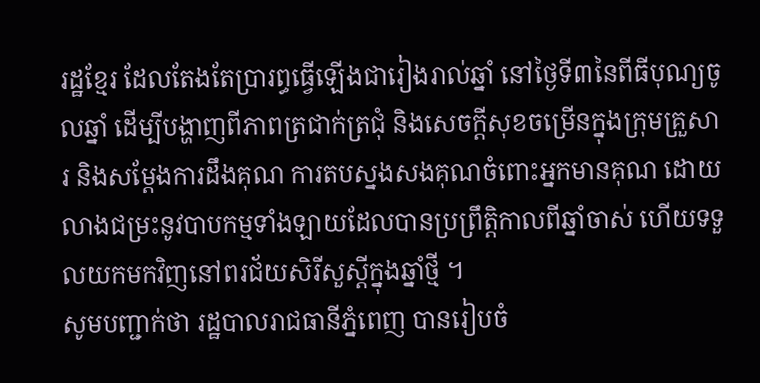រដ្ឋខ្មែរ ដែលតែងតែប្រារព្ធធ្វើឡើងជារៀងរាល់ឆ្នាំ នៅថ្ងៃទី៣នៃពីធីបុណ្យចូលឆ្នាំ ដើម្បីបង្ហាញពីភាពត្រជាក់ត្រជុំ និងសេចក្តីសុខចម្រើនក្នុងក្រុមគ្រួសារ និងសម្តែងការដឹងគុណ ការតបស្នងសងគុណចំពោះអ្នកមានគុណ ដោយលាងជម្រះនូវបាបកម្មទាំងឡាយដែលបានប្រព្រឹត្តិកាលពីឆ្នាំចាស់ ហើយទទួលយកមកវិញនៅពរជ័យសិរីសួស្តីក្នុងឆ្នាំថ្មី ។
សូមបញ្ជាក់ថា រដ្ឋបាលរាជធានីភ្នំពេញ បានរៀបចំ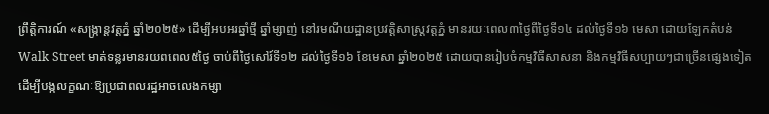ព្រឹត្តិការណ៍ «សង្ក្រាន្ដវត្តភ្នំ ឆ្នាំ២០២៥» ដើម្បីអបអរឆ្នាំថ្មី ឆ្នាំម្សាញ់ នៅរមណីយដ្ឋានប្រវត្តិសាស្ដ្រវត្តភ្នំ មានរយៈពេល៣ថ្ងៃពីថ្ងៃទី១៤ ដល់ថ្ងៃទី១៦ មេសា ដោយឡែកតំបន់ Walk Street មាត់ទន្លរមានរយពពេល៥ថ្ងៃ ចាប់ពីថ្ងៃសៅរ៍ទី១២ ដល់ថ្ងៃទី១៦ ខែមេសា ឆ្នាំ២០២៥ ដោយបានរៀបចំកម្មវិធីសាសនា និងកម្មវិធីសប្បាយៗជាច្រើនផ្សេងទៀត ដើម្បីបង្កលក្ខណៈឱ្យប្រជាពលរដ្ឋអាចលេងកម្សា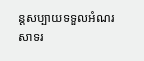ន្ដសប្បាយទទួលអំណរសាទរ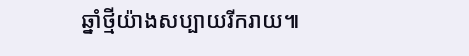ឆ្នាំថ្មីយ៉ាងសប្បាយរីករាយ៕